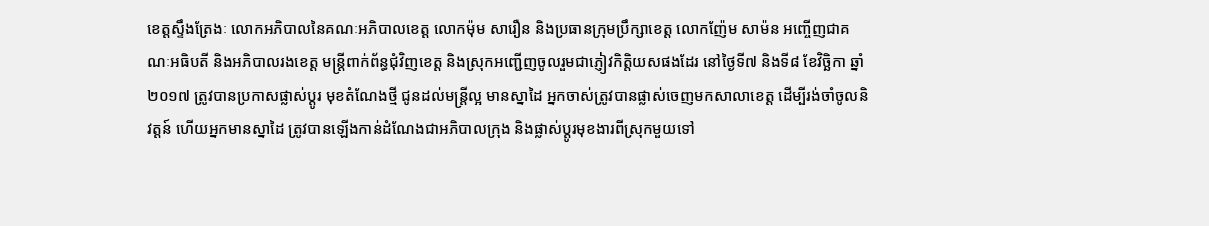ខេត្តស្ទឹងត្រែងៈ លោកអភិបាលនៃគណៈអភិបាលខេត្ត លោកម៉ុម សារឿន និងប្រធានក្រុមប្រឹក្សាខេត្ត លោកញ៉ែម សាម៉ន អញ្ចើញជាគណៈអធិបតី និងអភិបាលរងខេត្ត មន្ត្រីពាក់ព័ន្ធជុំវិញខេត្ត និងស្រុកអញ្ជើញចូលរួមជាភ្ញៀវកិត្តិយសផងដែរ នៅថ្ងៃទី៧ និងទី៨ ខែវិច្ឆិកា ឆ្នាំ២០១៧ ត្រូវបានប្រកាសផ្លាស់ប្តូរ មុខតំណែងថ្មី ជូនដល់មន្ត្រីល្អ មានស្នាដៃ អ្នកចាស់ត្រូវបានផ្លាស់ចេញមកសាលាខេត្ត ដើម្បីរង់ចាំចូលនិវត្តន៍ ហើយអ្នកមានស្នាដៃ ត្រូវបានឡើងកាន់ដំណែងជាអភិបាលក្រុង និងផ្លាស់ប្តូរមុខងារពីស្រុកមួយទៅ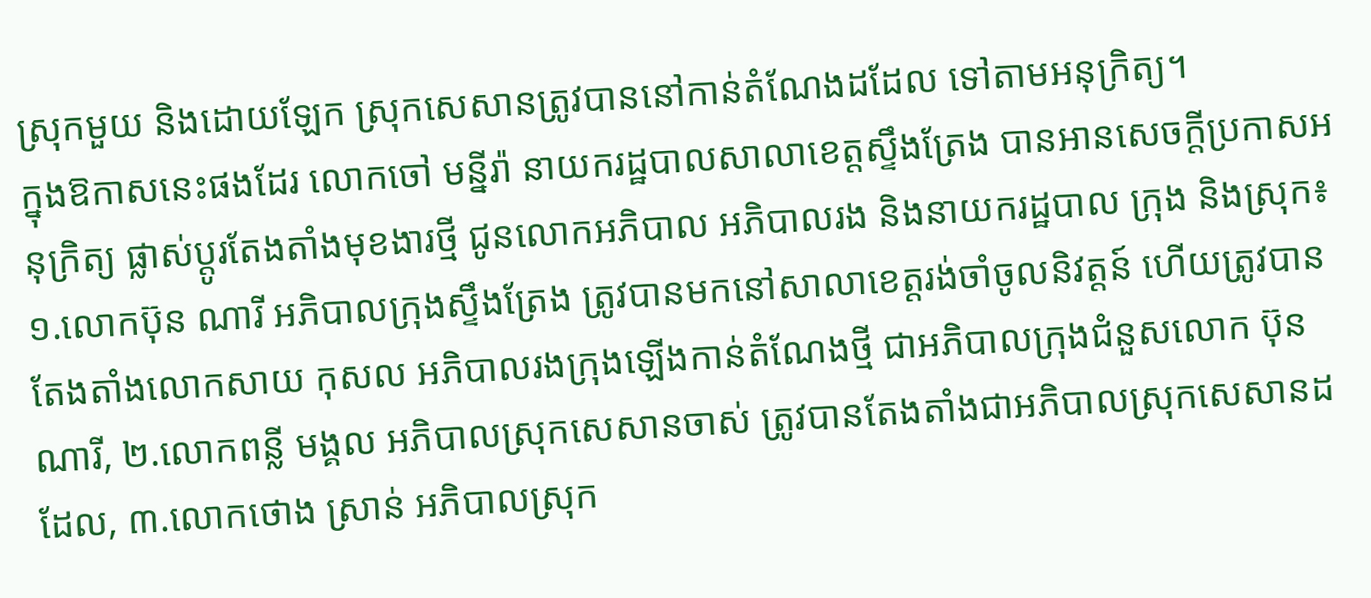ស្រុកមួយ និងដោយឡែក ស្រុកសេសានត្រូវបាននៅកាន់តំណែងដដែល ទៅតាមអនុក្រិត្យ។
ក្នុងឱកាសនេះផងដែរ លោកចៅ មន្នីរ៉ា នាយករដ្ឋបាលសាលាខេត្តស្ទឹងត្រែង បានអានសេចក្តីប្រកាសអនុក្រិត្យ ផ្លាស់ប្តូរតែងតាំងមុខងារថ្មី ជូនលោកអភិបាល អភិបាលរង និងនាយករដ្ឋបាល ក្រុង និងស្រុក៖ ១.លោកប៊ុន ណារី អភិបាលក្រុងស្ទឹងត្រែង ត្រូវបានមកនៅសាលាខេត្តរង់ចាំចូលនិវត្តន៍ ហើយត្រូវបានតែងតាំងលោកសាយ កុសល អភិបាលរងក្រុងឡើងកាន់តំណែងថ្មី ជាអភិបាលក្រុងជំនួសលោក ប៊ុន ណារី, ២.លោកពន្លី មង្គល អភិបាលស្រុកសេសានចាស់ ត្រូវបានតែងតាំងជាអភិបាលស្រុកសេសានដដែល, ៣.លោកថោង ស្រាន់ អភិបាលស្រុក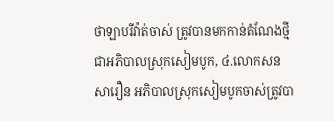ថាឡាបរីវ៉ាត់ចាស់ ត្រូវបានមកកាន់តំណែងថ្មីជាអភិបាលស្រុកសៀមបូក, ៤.លោកសន សារឿន អភិបាលស្រុកសៀមបូកចាស់ត្រូវបា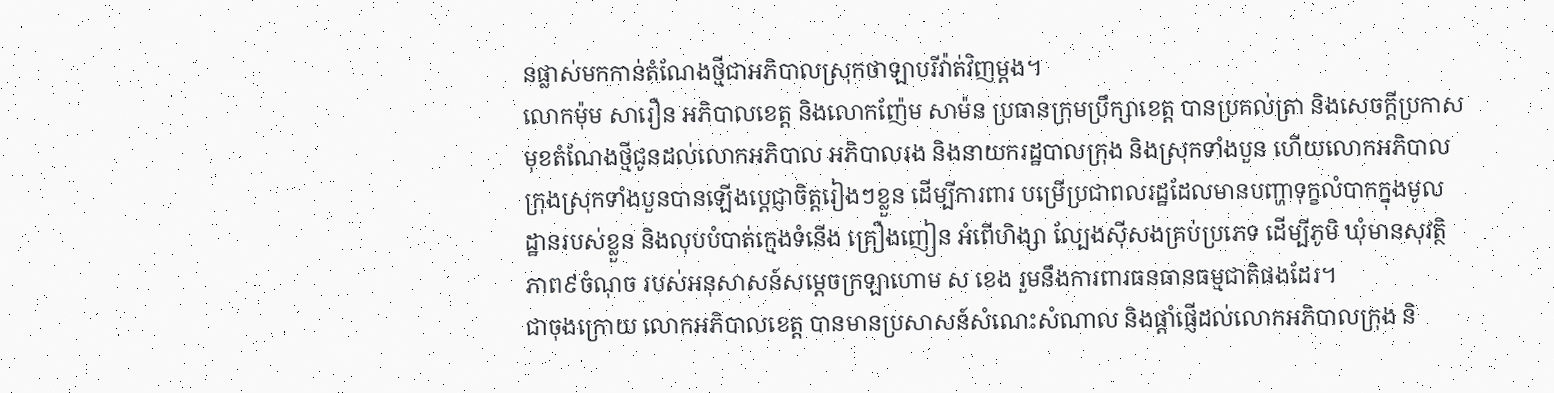នផ្លាស់មកកាន់តំណែងថ្មីជាអភិបាលស្រុកថាឡាបរីវ៉ាត់វិញម្តង។
លោកម៉ុម សារឿន អភិបាលខេត្ត និងលោកញ៉ែម សាម៉ន ប្រធានក្រុមប្រឹក្សាខេត្ត បានប្រគល់ត្រា និងសេចក្តីប្រកាសមុខតំណែងថ្មីជូនដល់លោកអភិបាល អភិបាលរង និងនាយករដ្ឋបាលក្រុង និងស្រុកទាំងបួន ហើយលោកអភិបាលក្រុងស្រុកទាំងបួនបានឡើងប្តេជ្ញាចិត្តរៀងៗខ្លួន ដើម្បីការពារ បម្រើប្រជាពលរដ្ឋដែលមានបញ្ហាទុក្ខលំបាកក្នុងមូលដ្ឋានរបស់ខ្លួន និងលុបបំបាត់ក្មេងទំនើង គ្រឿងញៀន អំពើហិង្សា ល្បែងស៊ីសងគ្រប់ប្រភេទ ដើម្បីភូមិ ឃុំមានសុវត្ថិភាព៩ចំណុច របស់អនុសាសន៍សម្តេចក្រឡាហោម ស ខេង រួមនឹងការពារធនធានធម្មជាតិផងដែរ។
ជាចុងក្រោយ លោកអភិបាលខេត្ត បានមានប្រសាសន៍សំណេះសំណាល និងផ្តាំផ្ញើដល់លោកអភិបាលក្រុង និ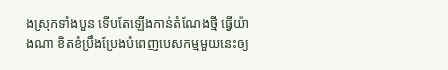ងស្រុកទាំងបួន ទើបតែឡើងកាន់តំណែងថ្មី ធ្វើយ៉ាងណា ខិតខំប្រឹងប្រែងបំពេញបេសកម្មមួយនេះឲ្យ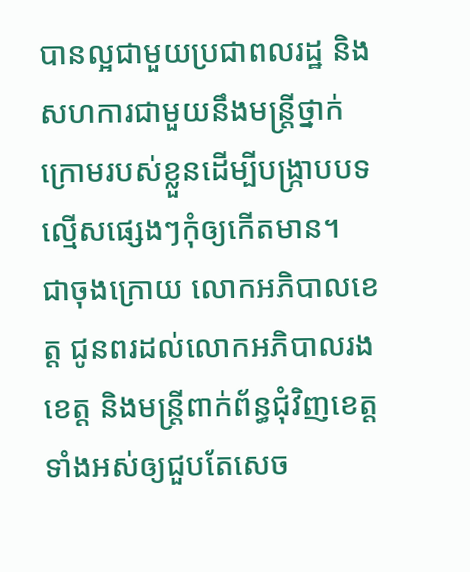បានល្អជាមួយប្រជាពលរដ្ឋ និងសហការជាមួយនឹងមន្ត្រីថ្នាក់ក្រោមរបស់ខ្លួនដើម្បីបង្ក្រាបបទល្មើសផ្សេងៗកុំឲ្យកើតមាន។
ជាចុងក្រោយ លោកអភិបាលខេត្ត ជូនពរដល់លោកអភិបាលរង ខេត្ត និងមន្ត្រីពាក់ព័ន្ធជុំវិញខេត្តទាំងអស់ឲ្យជួបតែសេច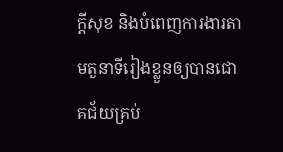ក្តីសុខ និងបំពេញការងារតាមតួនាទីរៀងខ្លួនឲ្យបានជោគជ័យគ្រប់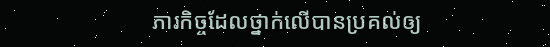ភារកិច្ចដែលថ្នាក់លើបានប្រគល់ឲ្យ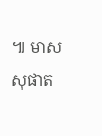៕ មាស សុផាត